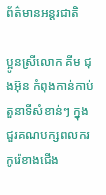ព័ត៌មានអន្តរជាតិ

ប្អូនស្រីលោក គីម ជុងអ៊ុន កំពុងកាន់កាប់តួនាទីសំខាន់ៗ ក្នុងជួរគណបក្សពលករកូរ៉េខាងជើង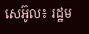សេអ៊ូល៖ រដ្ឋម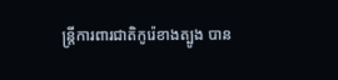ន្រ្តីការពារជាតិកូរ៉េខាងត្បូង បាន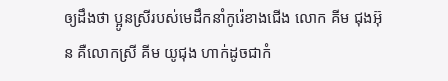ឲ្យដឹងថា ប្អូនស្រីរបស់មេដឹកនាំកូរ៉េខាងជើង លោក គីម ជុងអ៊ុន គឺលោកស្រី គីម យូជុង ហាក់ដូចជាកំ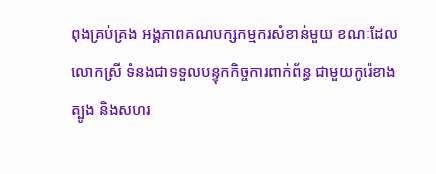ពុងគ្រប់គ្រង អង្គភាពគណបក្សកម្មករសំខាន់មួយ ខណៈដែលលោកស្រី ទំនងជាទទួលបន្ទុកកិច្ចការពាក់ព័ន្ធ ជាមួយកូរ៉េខាងត្បូង និងសហរ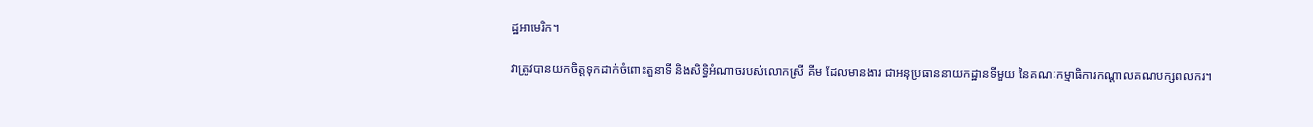ដ្ឋអាមេរិក។

វាត្រូវបានយកចិត្តទុកដាក់ចំពោះតួនាទី និងសិទ្ធិអំណាចរបស់លោកស្រី គីម ដែលមានងារ ជាអនុប្រធាននាយកដ្ឋានទីមួយ នៃគណៈកម្មាធិការកណ្តាលគណបក្សពលករ។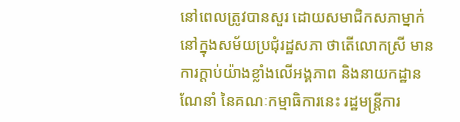នៅពេលត្រូវបានសួរ ដោយសមាជិកសភាម្នាក់ នៅក្នុងសម័យប្រជុំរដ្ឋសភា ថាតើលោកស្រី មានការក្តាប់យ៉ាងខ្លាំងលើអង្គភាព និងនាយកដ្ឋានណែនាំ នៃគណៈកម្មាធិការនេះ រដ្ឋមន្ត្រីការ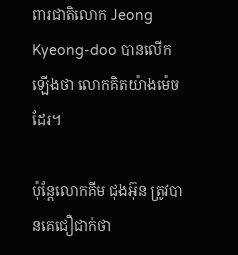ពារជាតិលោក Jeong Kyeong-doo បានលើកឡើងថា លោកគិតយ៉ាងម៉េចដែរ។

ប៉ុន្តែលោកគីម ជុងអ៊ុន ត្រូវបានគេជឿជាក់ថា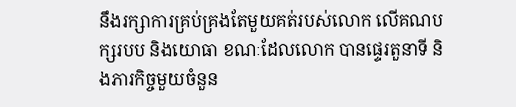នឹងរក្សាការគ្រប់គ្រងតែមួយគត់របស់លោក លើគណបក្សរបប និងយោធា ខណៈដែលលោក បានផ្ទេរតួនាទី និងភារកិច្ចមួយចំនួន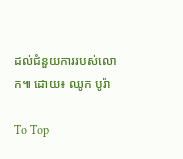ដល់ជំនួយការរបស់លោក៕ ដោយ៖ ឈូក បូរ៉ា

To Top